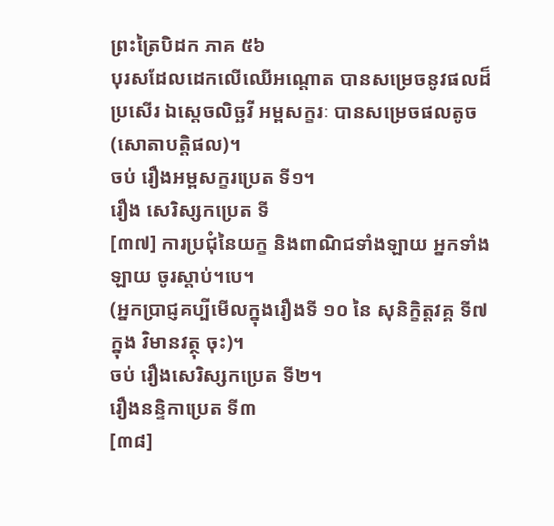ព្រះត្រៃបិដក ភាគ ៥៦
បុរសដែលដេកលើឈើអណ្តោត បានសម្រេចនូវផលដ៏ប្រសើរ ឯស្តេចលិច្ឆវី អម្ពសក្ខរៈ បានសម្រេចផលតូច (សោតាបត្តិផល)។
ចប់ រឿងអម្ពសក្ខរប្រេត ទី១។
រឿង សេរិស្សកប្រេត ទី
[៣៧] ការប្រជុំនៃយក្ខ និងពាណិជទាំងឡាយ អ្នកទាំងឡាយ ចូរស្ដាប់។បេ។
(អ្នកប្រាជ្ញគប្បីមើលក្នុងរឿងទី ១០ នៃ សុនិក្ខិត្តវគ្គ ទី៧ ក្នុង វិមានវត្ថុ ចុះ)។
ចប់ រឿងសេរិស្សកប្រេត ទី២។
រឿងនន្ទិកាប្រេត ទី៣
[៣៨]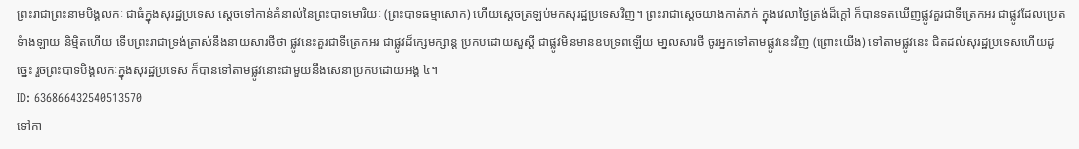ព្រះរាជាព្រះនាមបិង្គលកៈ ជាធំក្នុងសុរដ្ឋប្រទេស សេ្តចទៅកាន់គំនាល់នៃព្រះបាទមោរិយៈ (ព្រះបាទធម្មាសោក) ហើយស្តេចត្រឡប់មកសុរដ្ឋប្រទេសវិញ។ ព្រះរាជាសេ្តចយាងកាត់ភក់ ក្នុងវេលាថៃ្ងត្រង់ដ៏ក្តៅ ក៏បានទតឃើញផ្លូវគួរជាទីត្រេកអរ ជាផ្លូវដែលប្រេតទំាងឡាយ និម្មិតហើយ ទើបព្រះរាជាទ្រង់ត្រាស់នឹងនាយសារថីថា ផ្លូវនេះគួរជាទីត្រេកអរ ជាផ្លូវដ៏ក្សេមក្សាន្ត ប្រកបដោយសួស្តី ជាផ្លូវមិនមានឧបទ្រពឡើយ មា្នលសារថី ចូរអ្នកទៅតាមផ្លូវនេះវិញ (ព្រោះយើង) ទៅតាមផ្លូវនេះ ជិតដល់សុរដ្ឋប្រទេសហើយដូច្នេះ រួចព្រះបាទបិង្គលកៈក្នុងសុរដ្ឋប្រទេស ក៏បានទៅតាមផ្លូវនោះជាមួយនឹងសេនាប្រកបដោយអង្គ ៤។
ID: 636866432540513570
ទៅកា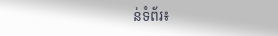ន់ទំព័រ៖